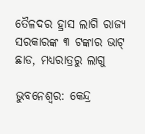ତୈଳଦର ହ୍ରାସ ଲାଗି ରାଜ୍ୟ ସରକାରଙ୍କ ୩ ଟଙ୍କାର ଭାଟ୍ ଛାଡ, ମଧ୍ୟରାତ୍ରରୁ ଲାଗୁ

ଭୁବନେଶ୍ୱର: କେନ୍ଦ୍ର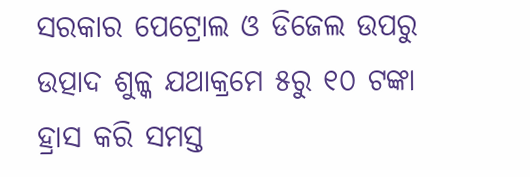ସରକାର ପେଟ୍ରୋଲ ଓ ଡିଜେଲ ଉପରୁ ଉତ୍ପାଦ ଶୁଳ୍କ ଯଥାକ୍ରମେ ୫ରୁ ୧୦ ଟଙ୍କା ହ୍ରାସ କରି ସମସ୍ତ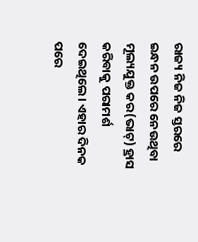ରାଜ୍ୟ ନିଜ ନିଜ ସ୍ତରରେ ଇନ୍ଧନ ଉପରେ ନେଉଥିବା ମୂଲ୍ୟଯୁକ୍ତ କର(ଭାଟ୍‌) ହ୍ରାସ କରିବାକୁ ପରାମର୍ଶ ଦେଇଥିଲେ। ଏହାର ଦିନକ ପରେ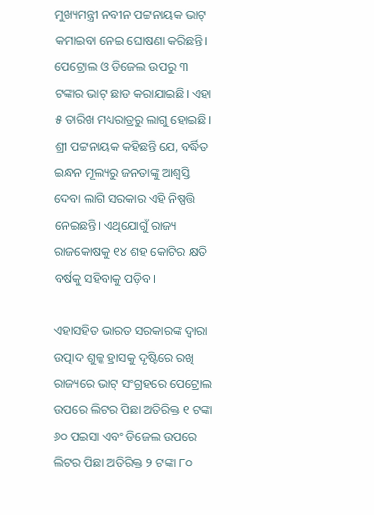ମୁଖ୍ୟମନ୍ତ୍ରୀ ନବୀନ ପଟ୍ଟନାୟକ ଭାଟ୍‌ କମାଇବା ନେଇ ଘୋଷଣା କରିଛନ୍ତି। ପେଟ୍ରୋଲ ଓ ଡିଜେଲ ଉପରୁ ୩ ଟଙ୍କାର ଭାଟ୍ ଛାଡ କରାଯାଇଛି। ଏହା ୫ ତାରିଖ ମଧ୍ୟରାତ୍ରରୁ ଲାଗୁ ହୋଇଛି। ଶ୍ରୀ ପଟ୍ଟନାୟକ କହିଛନ୍ତି ଯେ, ବର୍ଦ୍ଧିତ ଇନ୍ଧନ ମୂଲ୍ୟରୁ ଜନତାଙ୍କୁ ଆଶ୍ୱସ୍ତି ଦେବା ଲାଗି ସରକାର ଏହି ନିଷ୍ପତ୍ତି ନେଇଛନ୍ତି। ଏଥିଯୋଗୁଁ ରାଜ୍ୟ ରାଜକୋଷକୁ ୧୪ ଶହ କୋଟିର କ୍ଷତି ବର୍ଷକୁ ସହିବାକୁ ପଡ଼ିବ।

ଏହାସହିତ ଭାରତ ସରକାରଙ୍କ ଦ୍ବାରା ଉତ୍ପାଦ ଶୁଳ୍କ ହ୍ରାସକୁ ଦୃ‌ଷ୍ଟିରେ ରଖି ରାଜ୍ୟରେ ଭାଟ୍ ସଂଗ୍ରହରେ ପେଟ୍ରୋଲ ଉପରେ ଲିଟର ପିଛା ଅତିରିକ୍ତ ୧ ଟଙ୍କା ୬୦ ପଇସା ଏବଂ ଡିଜେଲ ଉପରେ ଲିଟର ପିଛା ଅତିରିକ୍ତ ୨ ଟଙ୍କା ୮୦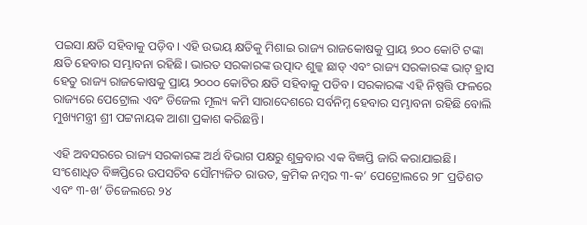ପଇସା କ୍ଷତି ସହିବାକୁ ପଡ଼ିବ। ଏହି ଉଭୟ କ୍ଷତିକୁ ମିଶାଇ ରାଜ୍ୟ ରାଜକୋଷକୁ ପ୍ରାୟ ୭୦୦ କୋଟି ଟଙ୍କା କ୍ଷତି ହେବାର ସମ୍ଭାବନା ରହିଛି। ଭାରତ ସରକାରଙ୍କ ଉତ୍ପାଦ ଶୁଳ୍କ ଛାଡ୍ ଏବଂ ରାଜ୍ୟ ସରକାରଙ୍କ ଭାଟ୍ ହ୍ରାସ ହେତୁ ରାଜ୍ୟ ରାଜକୋଷକୁ ପ୍ରାୟ ୨୦୦୦ କୋଟିର କ୍ଷତି ସହିବାକୁ ପଡିବ। ସରକାରଙ୍କ ଏହି ନିଷ୍ପତ୍ତି ଫଳରେ ରାଜ୍ୟରେ ପେଟ୍ରୋଲ ଏବଂ ଡିଜେଲ ମୂଲ୍ୟ କମି ସାରାଦେଶରେ ସର୍ବନିମ୍ନ ହେବାର ସମ୍ଭାବନା ରହିଛି ବୋଲି ମୁଖ୍ୟମନ୍ତ୍ରୀ ଶ୍ରୀ ପଟ୍ଟନାୟକ ଆଶା ପ୍ରକାଶ କରିଛନ୍ତି।

ଏହି ଅବସରରେ ରାଜ୍ୟ ସରକାରଙ୍କ ଅର୍ଥ ବିଭାଗ ପକ୍ଷରୁ ଶୁକ୍ରବାର ଏକ ବିଜ୍ଞପ୍ତି ଜାରି କରାଯାଇଛି। ସଂଶୋଧିତ ବିଜ୍ଞପ୍ତିରେ ଉପସଚିବ ସୌମ୍ୟଜିତ ରାଉତ, କ୍ରମିକ ନମ୍ବର ୩-କ’ ପେଟ୍ରୋଲରେ ୨୮ ପ୍ରତିଶତ ଏବଂ ୩-ଖ’ ଡିଜେଲରେ ୨୪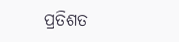ପ୍ରତିଶତ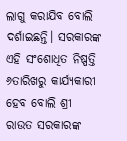ଲାଗୁ କରାଯିବ ବୋଲି ଦର୍ଶାଇଛନ୍ତି। ସରକାରଙ୍କ ଏହି ସଂଶୋଧିତ ନିଷ୍ପତ୍ତି ୬ତାରିଖରୁ କାର୍ଯ୍ୟକାରୀ ହେବ ବୋଲି ଶ୍ରୀ ରାଉତ ସରକାରଙ୍କ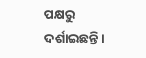ପକ୍ଷରୁ ଦର୍ଶାଇଛନ୍ତି।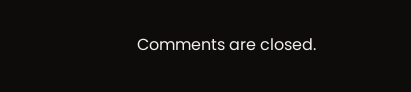Comments are closed.